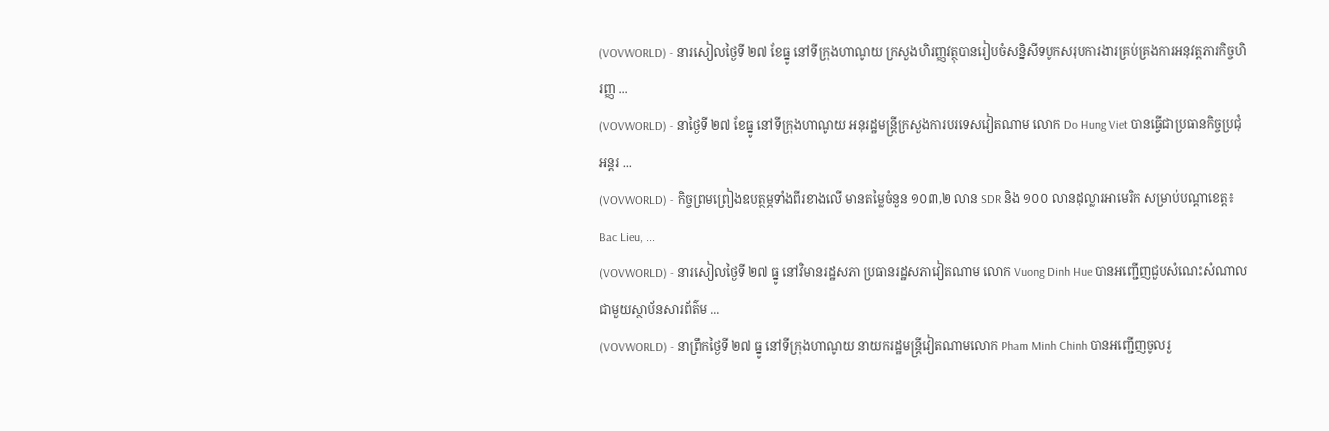(VOVWORLD) - នារសៀលថ្ងៃទី ២៧ ខែធ្នូ នៅទីក្រុងហាណូយ ក្រសួងហិរញ្ញវត្ថុបានរៀបចំសន្និសីទបូកសរុបការងារគ្រប់គ្រងការអនុវត្តភារកិច្ចហិរញ្ញ ...
(VOVWORLD) - នាថ្ងៃទី ២៧ ខែធ្នូ នៅទីក្រុងហាណូយ អនុរដ្ឋមន្ត្រីក្រសួងការបរទេសវៀតណាម លោក Do Hung Viet បានធ្វើជាប្រធានកិច្ចប្រជុំអន្តរ ...
(VOVWORLD) - កិច្ចព្រមព្រៀងឧបត្ថម្ភទាំងពីរខាងលើ មានតម្លៃចំនួន ១០៣,២ លាន SDR និង ១០០ លានដុល្លារអាមេរិក សម្រាប់បណ្ដាខេត្ត៖ Bac Lieu, ...
(VOVWORLD) - នារសៀលថ្ងៃទី ២៧ ធ្នូ នៅវិមានរដ្ឋសភា ប្រធានរដ្ឋសភាវៀតណាម លោក Vuong Dinh Hue បានអញ្ជើញជួបសំណេះសំណាលជាមួយស្ថាប័នសារព័ត៌ម ...
(VOVWORLD) - នាព្រឹកថ្ងៃទី ២៧ ធ្នូ នៅទីក្រុងហាណូយ នាយករដ្ឋមន្ត្រីវៀតណាមលោក Pham Minh Chinh បានអញ្ជើញចូលរួ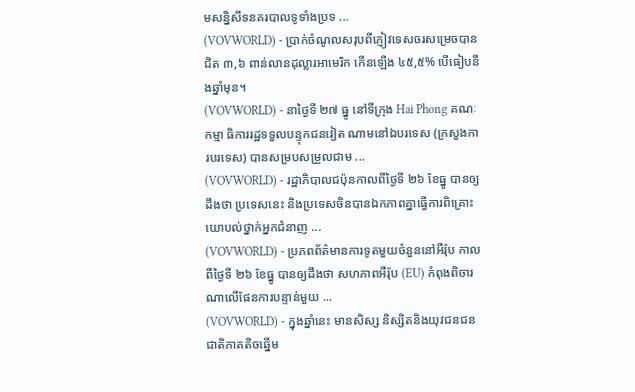មសន្និសីទនគរបាលទូទាំងប្រទ ...
(VOVWORLD) - ប្រាក់ចំណូលសរុបពីភ្ញៀវទេសចរសម្រេចបានជិត ៣,៦ ពាន់លានដុល្លារអាមេរិក កើនឡើង ៤៥,៥% បើធៀបនឹងឆ្នាំមុន។
(VOVWORLD) - នាថ្ងៃទី ២៧ ធ្នូ នៅទីក្រុង Hai Phong គណៈកម្មា ធិការរដ្ឋទទួលបន្ទុកជនវៀត ណាមនៅឯបរទេស (ក្រសួងការបរទេស) បានសម្របសម្រួលជាម ...
(VOVWORLD) - រដ្ឋាភិបាលជប៉ុនកាលពីថ្ងៃទី ២៦ ខែធ្នូ បានឲ្យដឹងថា ប្រទេសនេះ និងប្រទេសចិនបានឯកភាពគ្នាធ្វើការពិគ្រោះយោបល់ថ្នាក់អ្នកជំនាញ ...
(VOVWORLD) - ប្រភពព័ត៌មានការទូតមួយចំនួននៅអឺរ៉ុប កាលពីថ្ងៃទី ២៦ ខែធ្នូ បានឲ្យដឹងថា សហភាពអឺរ៉ុប (EU) កំពុងពិចារណាលើផែនការបន្ទាន់មួយ ...
(VOVWORLD) - ក្នុងឆ្នាំនេះ មានសិស្ស និស្សិតនិងយុវជនជនជាតិភាគតិចឆ្នើម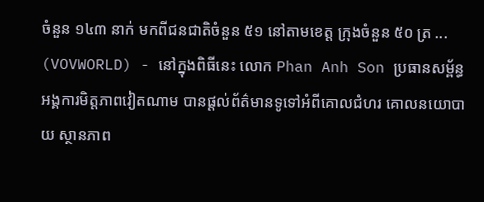ចំនួន ១៤៣ នាក់ មកពីជនជាតិចំនួន ៥១ នៅតាមខេត្ត ក្រុងចំនួន ៥០ ត្រ ...
(VOVWORLD) - នៅក្នុងពិធីនេះ លោក Phan Anh Son ប្រធានសម្ព័ន្ធអង្គការមិត្តភាពវៀតណាម បានផ្ដល់ព័ត៌មានទូទៅអំពីគោលជំហរ គោលនយោបាយ ស្ថានភាព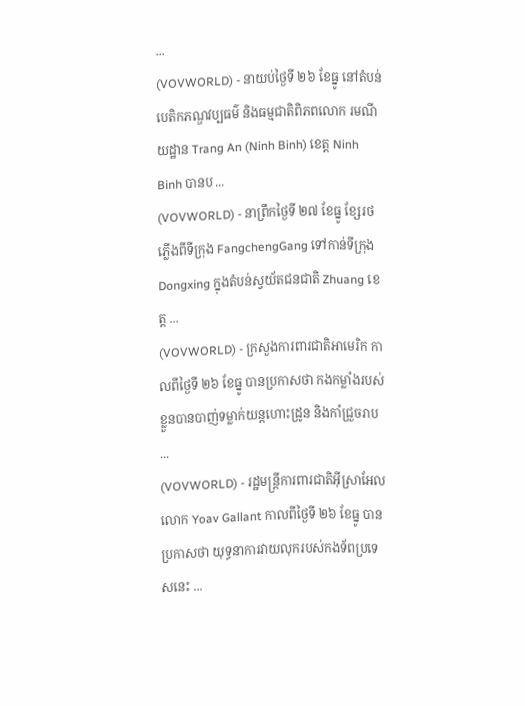...
(VOVWORLD) - នាយប់ថ្ងៃទី ២៦ ខែធ្នូ នៅតំបន់បេតិកភណ្ឌវប្បធម៌ និងធម្មជាតិពិភពលោក រមណីយដ្ឋាន Trang An (Ninh Binh) ខេត្ត Ninh Binh បានប ...
(VOVWORLD) - នាព្រឹកថ្ងៃទី ២៧ ខែធ្នូ ខ្សែរថភ្លើងពីទីក្រុង FangchengGang ទៅកាន់ទីក្រុង Dongxing ក្នុងតំបន់ស្វយ័តជនជាតិ Zhuang ខេត្ត ...
(VOVWORLD) - ក្រសួងការពារជាតិអាមេរិក កាលពីថ្ងៃទី ២៦ ខែធ្នូ បានប្រកាសថា កងកម្លាំងរបស់ខ្លួនបានបាញ់ទម្លាក់យន្តហោះដ្រូន និងកាំជ្រួចរាប ...
(VOVWORLD) - រដ្ឋមន្ត្រីការពារជាតិអ៊ីស្រាអែល លោក Yoav Gallant កាលពីថ្ងៃទី ២៦ ខែធ្នូ បានប្រកាសថា យុទ្ធនាការវាយលុករបស់កងទ័ពប្រទេសនេះ ...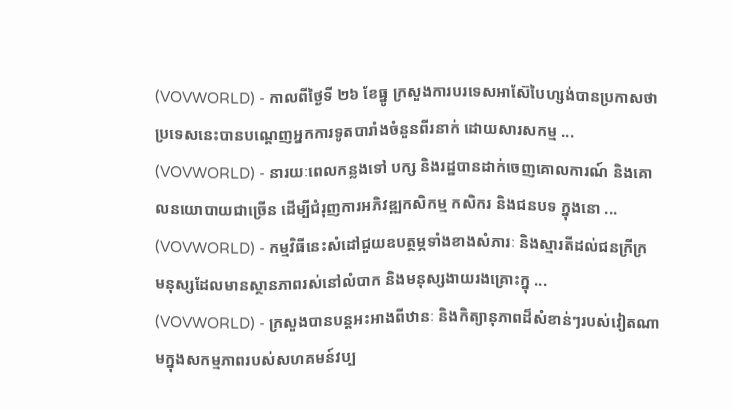(VOVWORLD) - កាលពីថ្ងៃទី ២៦ ខែធ្នូ ក្រសួងការបរទេសអាស៊ែបៃហ្សង់បានប្រកាសថាប្រទេសនេះបានបណ្តេញអ្នកការទូតបារាំងចំនួនពីរនាក់ ដោយសារសកម្ម ...
(VOVWORLD) - នារយៈពេលកន្លងទៅ បក្ស និងរដ្ឋបានដាក់ចេញគោលការណ៍ និងគោលនយោបាយជាច្រើន ដើម្បីជំរុញការអភិវឌ្ឍកសិកម្ម កសិករ និងជនបទ ក្នុងនោ ...
(VOVWORLD) - កម្មវិធីនេះសំដៅជួយឧបត្ថម្ភទាំងខាងសំភារៈ និងស្មារតីដល់ជនក្រីក្រ មនុស្សដែលមានស្ថានភាពរស់នៅលំបាក និងមនុស្សងាយរងគ្រោះក្នុ ...
(VOVWORLD) - ក្រសួងបានបន្តអះអាងពីឋានៈ និងកិត្យានុភាពដ៏សំខាន់ៗរបស់វៀតណាមក្នុងសកម្មភាពរបស់សហគមន៍វប្ប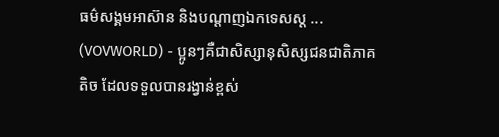ធម៌សង្គមអាស៊ាន និងបណ្តាញឯកទេសស្ត ...
(VOVWORLD) - ប្អូនៗគឺជាសិស្សានុសិស្សជនជាតិភាគតិច ដែលទទួលបានរង្វាន់ខ្ពស់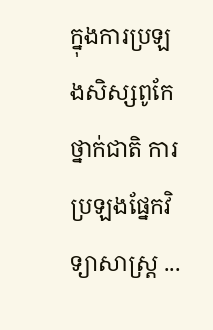ក្នុងការប្រឡងសិស្សពូកែថ្នាក់ជាតិ ការប្រឡងផ្នែកវិទ្យាសាស្ត្រ ...